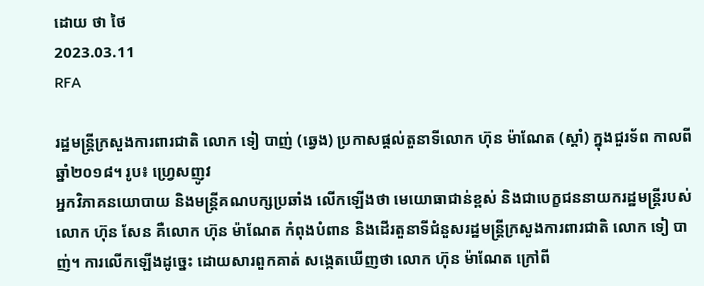ដោយ ថា ថៃ
2023.03.11
RFA

រដ្ឋមន្ត្រីក្រសួងការពារជាតិ លោក ទៀ បាញ់ (ឆ្វេង) ប្រកាសផ្ដល់តួនាទីលោក ហ៊ុន ម៉ាណែត (ស្ដាំ) ក្នុងជួរទ័ព កាលពីឆ្នាំ២០១៨។ រូប៖ ហ្វ្រេសញូវ
អ្នកវិភាគនយោបាយ និងមន្ត្រីគណបក្សប្រឆាំង លើកឡើងថា មេយោធាជាន់ខ្ពស់ និងជាបេក្ខជននាយករដ្ឋមន្ត្រីរបស់លោក ហ៊ុន សែន គឺលោក ហ៊ុន ម៉ាណែត កំពុងបំពាន និងដើរតួនាទីជំនួសរដ្ឋមន្ត្រីក្រសួងការពារជាតិ លោក ទៀ បាញ់។ ការលើកឡើងដូច្នេះ ដោយសារពួកគាត់ សង្កេតឃើញថា លោក ហ៊ុន ម៉ាណែត ក្រៅពី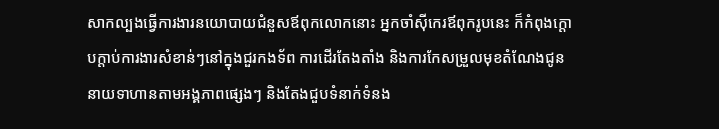សាកល្បងធ្វើការងារនយោបាយជំនួសឪពុកលោកនោះ អ្នកចាំស៊ីកេរឪពុករូបនេះ ក៏កំពុងក្ដោបក្ដាប់ការងារសំខាន់ៗនៅក្នុងជួរកងទ័ព ការដើរតែងតាំង និងការកែសម្រួលមុខតំណែងជូននាយទាហានតាមអង្គភាពផ្សេងៗ និងតែងជួបទំនាក់ទំនង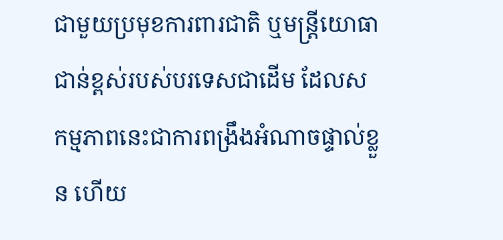ជាមួយប្រមុខការពារជាតិ ឬមន្ត្រីយោធាជាន់ខ្ពស់របស់បរទេសជាដើម ដែលសកម្មភាពនេះជាការពង្រឹងអំណាចផ្ទាល់ខ្លួន ហើយ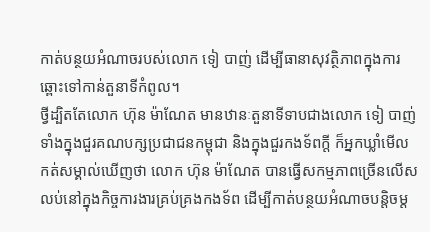កាត់បន្ថយអំណាចរបស់លោក ទៀ បាញ់ ដើម្បីធានាសុវត្ថិភាពក្នុងការឆ្ពោះទៅកាន់តួនាទីកំពូល។
ថ្វីដ្បិតតែលោក ហ៊ុន ម៉ាណែត មានឋានៈតួនាទីទាបជាងលោក ទៀ បាញ់ ទាំងក្នុងជួរគណបក្សប្រជាជនកម្ពុជា និងក្នុងជួរកងទ័ពក្ដី ក៏អ្នកឃ្លាំមើល កត់សម្គាល់ឃើញថា លោក ហ៊ុន ម៉ាណែត បានធ្វើសកម្មភាពច្រើនលើសលប់នៅក្នុងកិច្ចការងារគ្រប់គ្រងកងទ័ព ដើម្បីកាត់បន្ថយអំណាចបន្តិចម្ត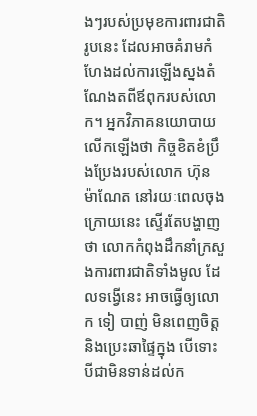ងៗរបស់ប្រមុខការពារជាតិរូបនេះ ដែលអាចគំរាមកំហែងដល់ការឡើងស្នងតំណែងតពីឪពុករបស់លោក។ អ្នកវិភាគនយោបាយ លើកឡើងថា កិច្ចខិតខំប្រឹងប្រែងរបស់លោក ហ៊ុន ម៉ាណែត នៅរយៈពេលចុងក្រោយនេះ ស្ទើរតែបង្ហាញថា លោកកំពុងដឹកនាំក្រសួងការពារជាតិទាំងមូល ដែលទង្វើនេះ អាចធ្វើឲ្យលោក ទៀ បាញ់ មិនពេញចិត្ត និងប្រេះឆាផ្ទៃក្នុង បើទោះបីជាមិនទាន់ដល់ក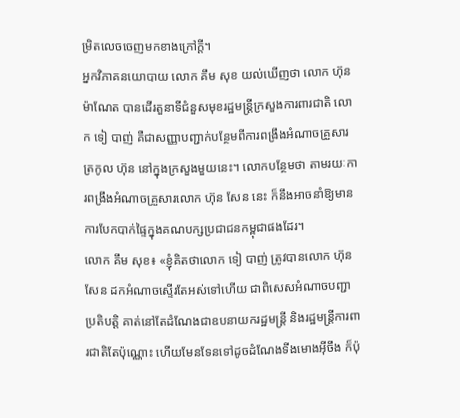ម្រិតលេចចេញមកខាងក្រៅក្តី។
អ្នកវិភាគនយោបាយ លោក គឹម សុខ យល់ឃើញថា លោក ហ៊ុន ម៉ាណែត បានដើរតួនាទីជំនួសមុខរដ្ឋមន្ត្រីក្រសួងការពារជាតិ លោក ទៀ បាញ់ គឺជាសញ្ញាបញ្ជាក់បន្ថែមពីការពង្រឹងអំណាចគ្រួសារត្រកូល ហ៊ុន នៅក្នុងក្រសួងមួយនេះ។ លោកបន្ថែមថា តាមរយៈការពង្រឹងអំណាចគ្រួសារលោក ហ៊ុន សែន នេះ ក៏នឹងអាចនាំឱ្យមានការបែកបាក់ផ្ទៃក្នុងគណបក្សប្រជាជនកម្ពុជាផងដែរ។
លោក គឹម សុខ៖ «ខ្ញុំគិតថាលោក ទៀ បាញ់ ត្រូវបានលោក ហ៊ុន សែន ដកអំណាចស្ទើរតែអស់ទៅហើយ ជាពិសេសអំណាចបញ្ជាប្រតិបត្តិ គាត់នៅតែដំណែងជាឧបនាយករដ្ឋមន្ត្រី និងរដ្ឋមន្ត្រីការពារជាតិតែប៉ុណ្ណោះ ហើយមែនទែនទៅដូចដំណែងទីងមោងអ៊ីចឹង ក៏ប៉ុ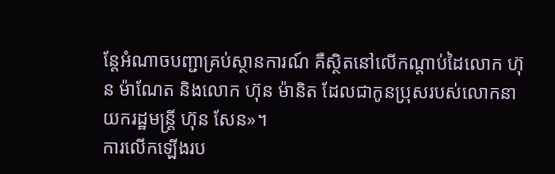ន្តែអំណាចបញ្ជាគ្រប់ស្ថានការណ៍ គឺស្ថិតនៅលើកណ្ដាប់ដៃលោក ហ៊ុន ម៉ាណែត និងលោក ហ៊ុន ម៉ានិត ដែលជាកូនប្រុសរបស់លោកនាយករដ្ឋមន្ត្រី ហ៊ុន សែន»។
ការលើកឡើងរប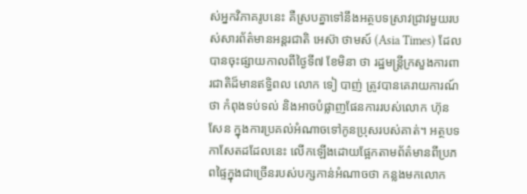ស់អ្នកវិភាគរូបនេះ គឺស្របគ្នាទៅនឹងអត្ថបទស្រាវជ្រាវមួយរបស់សារព័ត៌មានអន្តរជាតិ អេស៊ា ថាមស៍ (Asia Times) ដែលបានចុះផ្សាយកាលពីថ្ងៃទី៧ ខែមិនា ថា រដ្ឋមន្ត្រីក្រសួងការពារជាតិដ៏មានឥទ្ធិពល លោក ទៀ បាញ់ ត្រូវបានគេរាយការណ៍ថា កំពុងទប់ទល់ និងអាចបំផ្លាញផែនការរបស់លោក ហ៊ុន សែន ក្នុងការប្រគល់អំណាចទៅកូនប្រុសរបស់គាត់។ អត្ថបទកាសែតដដែលនេះ លើកឡើងដោយផ្អែកតាមព័ត៌មានពីប្រភពផ្ទៃក្នុងជាច្រើនរបស់បក្សកាន់អំណាចថា កន្លងមកលោក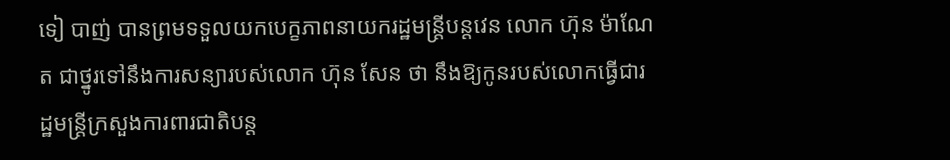ទៀ បាញ់ បានព្រមទទួលយកបេក្ខភាពនាយករដ្ឋមន្ត្រីបន្តវេន លោក ហ៊ុន ម៉ាណែត ជាថ្នូរទៅនឹងការសន្យារបស់លោក ហ៊ុន សែន ថា នឹងឱ្យកូនរបស់លោកធ្វើជារដ្ឋមន្ត្រីក្រសួងការពារជាតិបន្ត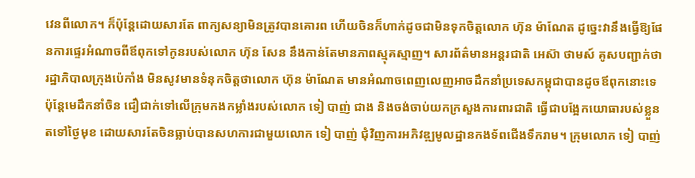វេនពីលោក។ ក៏ប៉ុន្តែដោយសារតែ ពាក្យសន្យាមិនត្រូវបានគោរព ហើយចិនក៏ហាក់ដូចជាមិនទុកចិត្តលោក ហ៊ុន ម៉ាណែត ដូច្នេះវានឹងធ្វើឱ្យផែនការផ្ទេរអំណាចពីឪពុកទៅកូនរបស់លោក ហ៊ុន សែន នឹងកាន់តែមានភាពស្មុគស្មាញ។ សារព័ត៌មានអន្តរជាតិ អេស៊ា ថាមស៍ គូសបញ្ជាក់ថា រដ្ឋាភិបាលក្រុងប៉េកាំង មិនសូវមានទំនុកចិត្តថាលោក ហ៊ុន ម៉ាណែត មានអំណាចពេញលេញអាចដឹកនាំប្រទេសកម្ពុជាបានដូចឪពុកនោះទេ ប៉ុន្តែមេដឹកនាំចិន ជឿជាក់ទៅលើក្រុមកងកម្លាំងរបស់លោក ទៀ បាញ់ ជាង និងចង់ចាប់យកក្រសួងការពារជាតិ ធ្វើជាបង្អែកយោធារបស់ខ្លួនតទៅថ្ងៃមុខ ដោយសារតែចិនធ្លាប់បានសហការជាមួយលោក ទៀ បាញ់ ជុំវិញការអភិវឌ្ឍមូលដ្ឋានកងទ័ពជើងទឹករាម។ ក្រុមលោក ទៀ បាញ់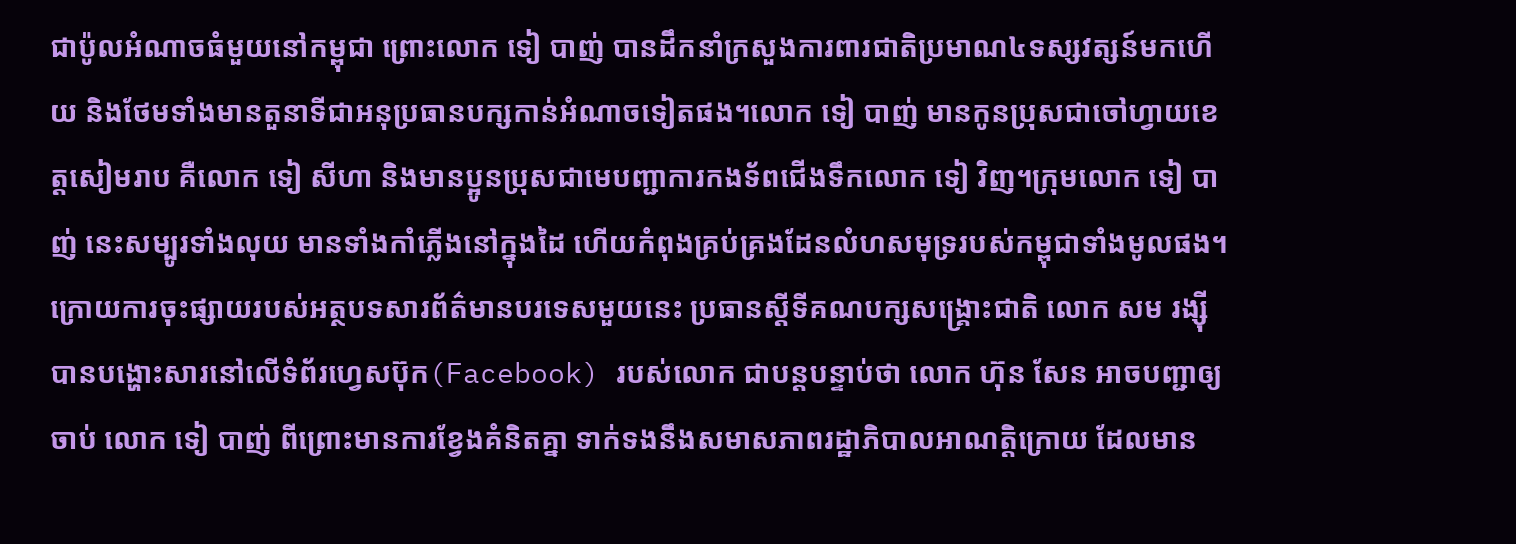ជាប៉ូលអំណាចធំមួយនៅកម្ពុជា ព្រោះលោក ទៀ បាញ់ បានដឹកនាំក្រសួងការពារជាតិប្រមាណ៤ទស្សវត្សន៍មកហើយ និងថែមទាំងមានតួនាទីជាអនុប្រធានបក្សកាន់អំណាចទៀតផង។លោក ទៀ បាញ់ មានកូនប្រុសជាចៅហ្វាយខេត្តសៀមរាប គឺលោក ទៀ សីហា និងមានប្អូនប្រុសជាមេបញ្ជាការកងទ័ពជើងទឹកលោក ទៀ វិញ។ក្រុមលោក ទៀ បាញ់ នេះសម្បូរទាំងលុយ មានទាំងកាំភ្លើងនៅក្នុងដៃ ហើយកំពុងគ្រប់គ្រងដែនលំហសមុទ្ររបស់កម្ពុជាទាំងមូលផង។
ក្រោយការចុះផ្សាយរបស់អត្ថបទសារព័ត៌មានបរទេសមួយនេះ ប្រធានស្តីទីគណបក្សសង្គ្រោះជាតិ លោក សម រង្ស៊ី បានបង្ហោះសារនៅលើទំព័រហ្វេសប៊ុក(Facebook) របស់លោក ជាបន្តបន្ទាប់ថា លោក ហ៊ុន សែន អាចបញ្ជាឲ្យចាប់ លោក ទៀ បាញ់ ពីព្រោះមានការខ្វែងគំនិតគ្នា ទាក់ទងនឹងសមាសភាពរដ្ឋាភិបាលអាណត្តិក្រោយ ដែលមាន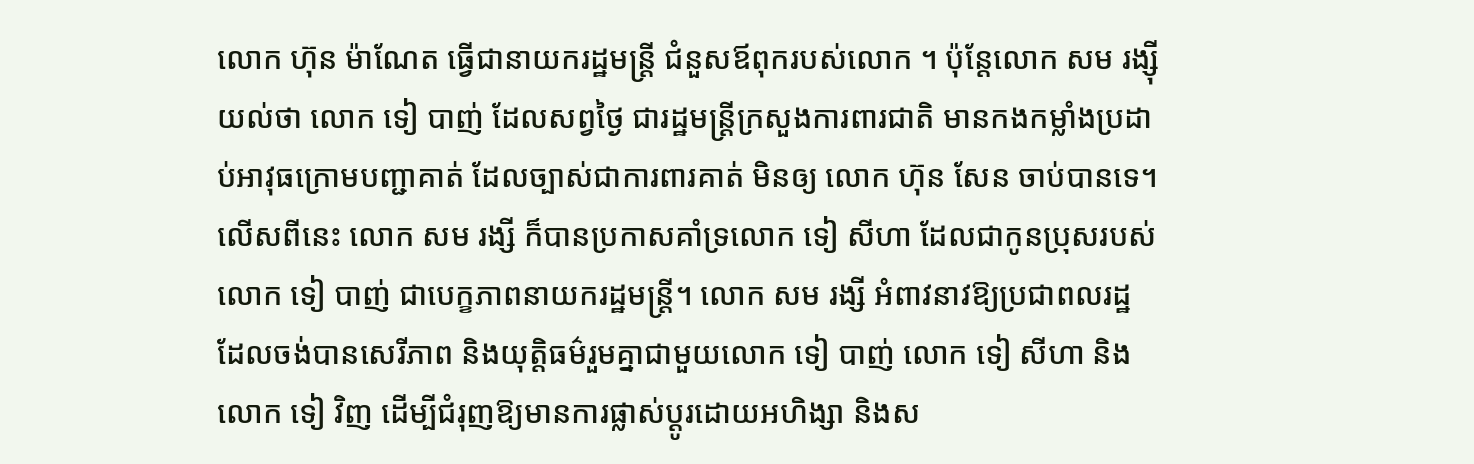លោក ហ៊ុន ម៉ាណែត ធ្វើជានាយករដ្ឋមន្ត្រី ជំនួសឪពុករបស់លោក ។ ប៉ុន្តែលោក សម រង្ស៊ី យល់ថា លោក ទៀ បាញ់ ដែលសព្វថ្ងៃ ជារដ្ឋមន្ត្រីក្រសួងការពារជាតិ មានកងកម្លាំងប្រដាប់អាវុធក្រោមបញ្ជាគាត់ ដែលច្បាស់ជាការពារគាត់ មិនឲ្យ លោក ហ៊ុន សែន ចាប់បានទេ។ លើសពីនេះ លោក សម រង្សី ក៏បានប្រកាសគាំទ្រលោក ទៀ សីហា ដែលជាកូនប្រុសរបស់លោក ទៀ បាញ់ ជាបេក្ខភាពនាយករដ្ឋមន្ត្រី។ លោក សម រង្សី អំពាវនាវឱ្យប្រជាពលរដ្ឋដែលចង់បានសេរីភាព និងយុត្តិធម៌រួមគ្នាជាមួយលោក ទៀ បាញ់ លោក ទៀ សីហា និងលោក ទៀ វិញ ដើម្បីជំរុញឱ្យមានការផ្លាស់ប្ដូរដោយអហិង្សា និងស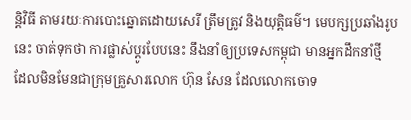ន្តិវិធី តាមរយៈការបោះឆ្នោតដោយសេរី ត្រឹមត្រូវ និងយុត្តិធម៌។ មេបក្សប្រឆាំងរូបនេះ ចាត់ទុកថា ការផ្លាស់ប្ដូរបែបនេះ នឹងនាំឲ្យប្រទេសកម្ពុជា មានអ្នកដឹកនាំថ្មី ដែលមិនមែនជាក្រុមគ្រួសារលោក ហ៊ុន សែន ដែលលោកចោទ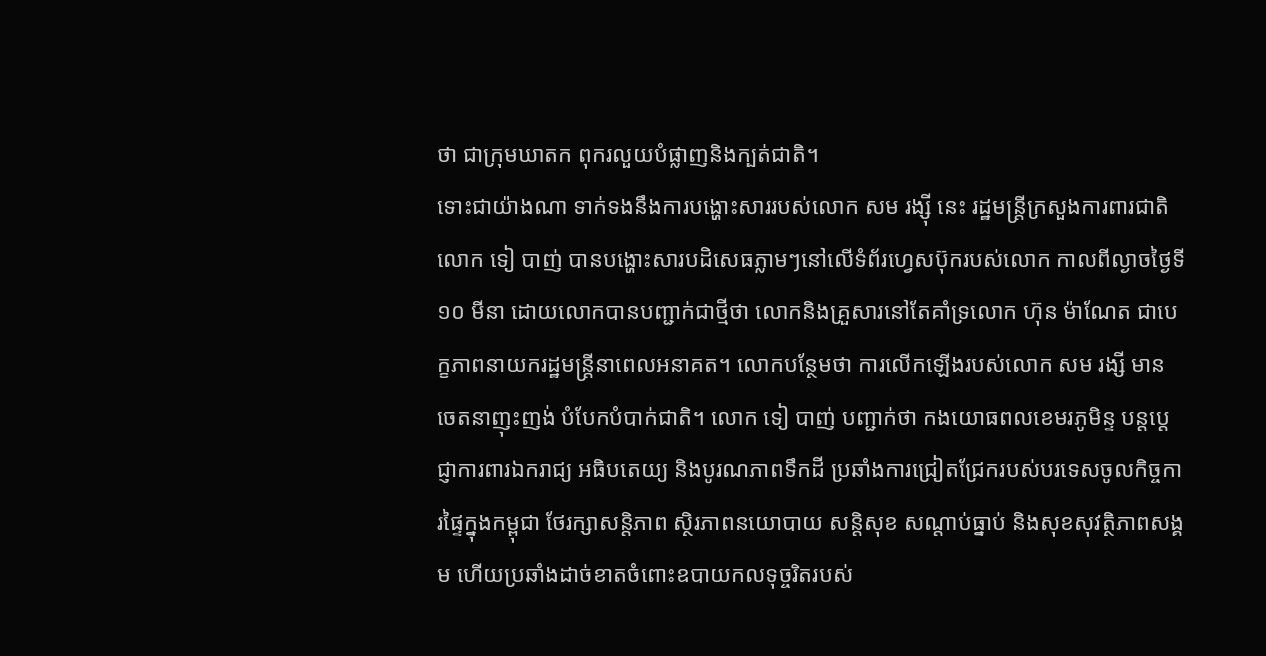ថា ជាក្រុមឃាតក ពុករលួយបំផ្លាញនិងក្បត់ជាតិ។
ទោះជាយ៉ាងណា ទាក់ទងនឹងការបង្ហោះសាររបស់លោក សម រង្ស៊ី នេះ រដ្ឋមន្ត្រីក្រសួងការពារជាតិ លោក ទៀ បាញ់ បានបង្ហោះសារបដិសេធភ្លាមៗនៅលើទំព័រហ្វេសប៊ុករបស់លោក កាលពីល្ងាចថ្ងៃទី១០ មីនា ដោយលោកបានបញ្ជាក់ជាថ្មីថា លោកនិងគ្រួសារនៅតែគាំទ្រលោក ហ៊ុន ម៉ាណែត ជាបេក្ខភាពនាយករដ្ឋមន្ត្រីនាពេលអនាគត។ លោកបន្ថែមថា ការលើកឡើងរបស់លោក សម រង្សី មានចេតនាញុះញង់ បំបែកបំបាក់ជាតិ។ លោក ទៀ បាញ់ បញ្ជាក់ថា កងយោធពលខេមរភូមិន្ទ បន្តប្ដេជ្ញាការពារឯករាជ្យ អធិបតេយ្យ និងបូរណភាពទឹកដី ប្រឆាំងការជ្រៀតជ្រែករបស់បរទេសចូលកិច្ចការផ្ទៃក្នុងកម្ពុជា ថែរក្សាសន្តិភាព ស្ថិរភាពនយោបាយ សន្តិសុខ សណ្តាប់ធ្នាប់ និងសុខសុវត្ថិភាពសង្គម ហើយប្រឆាំងដាច់ខាតចំពោះឧបាយកលទុច្ចរិតរបស់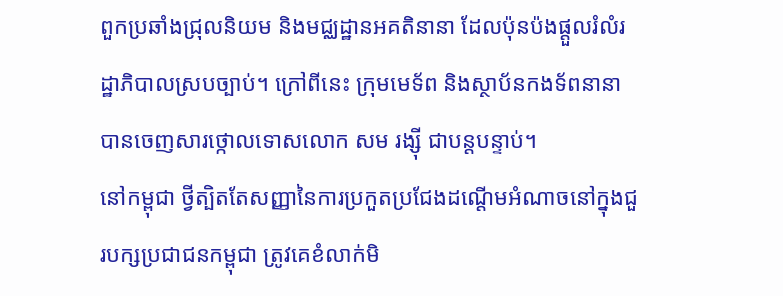ពួកប្រឆាំងជ្រុលនិយម និងមជ្ឈដ្ឋានអគតិនានា ដែលប៉ុនប៉ងផ្ដួលរំលំរដ្ឋាភិបាលស្របច្បាប់។ ក្រៅពីនេះ ក្រុមមេទ័ព និងស្ថាប័នកងទ័ពនានា បានចេញសារថ្កោលទោសលោក សម រង្ស៊ី ជាបន្តបន្ទាប់។
នៅកម្ពុជា ថ្វីត្បិតតែសញ្ញានៃការប្រកួតប្រជែងដណ្ដើមអំណាចនៅក្នុងជួរបក្សប្រជាជនកម្ពុជា ត្រូវគេខំលាក់មិ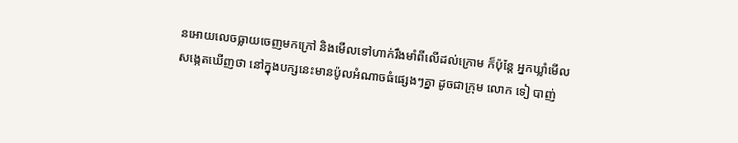នអោយលេចធ្លាយចេញមកក្រៅ និងមើលទៅហាក់រឹងមាំពីលើដល់ក្រោម ក៏ប៉ុន្តែ អ្នកឃ្លាំមើល សង្កេតឃើញថា នៅក្នុងបក្សនេះមានប៉ូលអំណាចធំផ្សេងៗគ្នា ដូចជាក្រុម លោក ទៀ បាញ់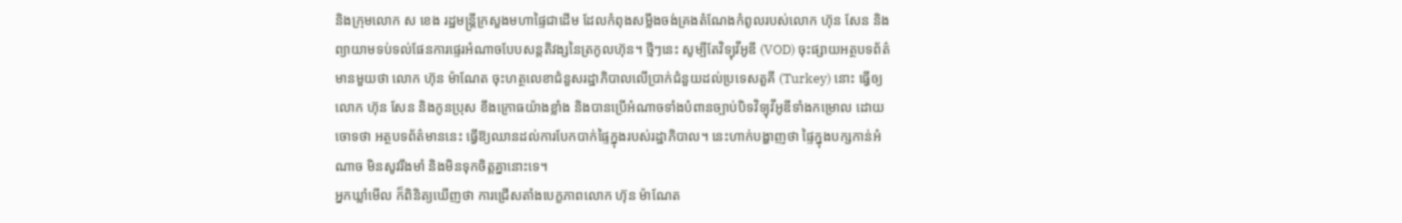និងក្រុមលោក ស ខេង រដ្ឋមន្ត្រីក្រសួងមហាផ្ទៃជាដើម ដែលកំពុងសម្លឹងចង់គ្រងតំណែងកំពូលរបស់លោក ហ៊ុន សែន និងព្យាយាមទប់ទល់ផែនការផ្ទេរអំណាចបែបសន្តតិវង្សនៃត្រកូលហ៊ុន។ ថ្មីៗនេះ សូម្បីតែវិទ្យុវីអូឌី (VOD) ចុះផ្សាយអត្ថបទព័ត៌មានមួយថា លោក ហ៊ុន ម៉ាណែត ចុះហត្ថលេខាជំនួសរដ្ឋាភិបាលលើប្រាក់ជំនួយដល់ប្រទេសតួគី (Turkey) នោះ ធ្វើឲ្យលោក ហ៊ុន សែន និងកូនប្រុស ខឹងក្រោធយ៉ាងខ្លាំង និងបានប្រើអំណាចទាំងបំពានច្បាប់បិទវិទ្យុវីអូឌីទាំងកម្រោល ដោយចោទថា អត្ថបទព័ត៌មាននេះ ធ្វើឱ្យឈានដល់ការបែកបាក់ផ្ទៃក្នុងរបស់រដ្ឋាភិបាល។ នេះហាក់បង្ហាញថា ផ្ទៃក្នុងបក្សកាន់អំណាច មិនសូវរឹងមាំ និងមិនទុកចិត្តគ្នានោះទេ។
អ្នកឃ្លាំមើល ក៏ពិនិត្យឃើញថា ការជ្រើសតាំងបេក្ខភាពលោក ហ៊ុន ម៉ាណែត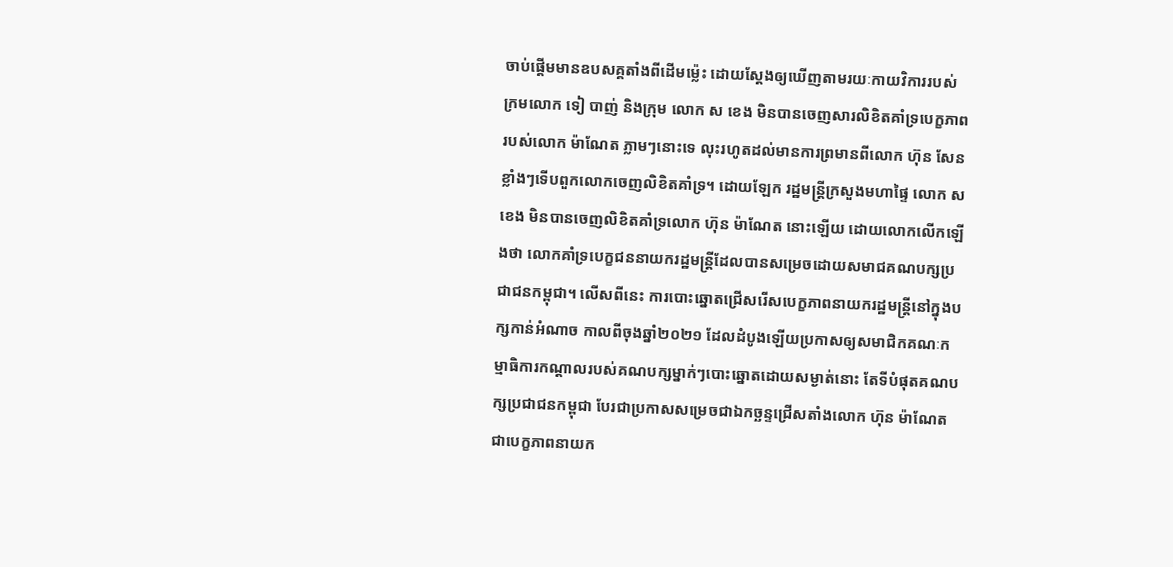ចាប់ផ្ដើមមានឧបសគ្គតាំងពីដើមម៉្លេះ ដោយស្តែងឲ្យឃើញតាមរយៈកាយវិការរបស់ក្រមលោក ទៀ បាញ់ និងក្រុម លោក ស ខេង មិនបានចេញសារលិខិតគាំទ្របេក្ខភាពរបស់លោក ម៉ាណែត ភ្លាមៗនោះទេ លុះរហូតដល់មានការព្រមានពីលោក ហ៊ុន សែន ខ្លាំងៗទើបពួកលោកចេញលិខិតគាំទ្រ។ ដោយឡែក រដ្ឋមន្ត្រីក្រសួងមហាផ្ទៃ លោក ស ខេង មិនបានចេញលិខិតគាំទ្រលោក ហ៊ុន ម៉ាណែត នោះឡើយ ដោយលោកលើកឡើងថា លោកគាំទ្របេក្ខជននាយករដ្ឋមន្ត្រីដែលបានសម្រេចដោយសមាជគណបក្សប្រជាជនកម្ពុជា។ លើសពីនេះ ការបោះឆ្នោតជ្រើសរើសបេក្ខភាពនាយករដ្ឋមន្ត្រីនៅក្នុងបក្សកាន់អំណាច កាលពីចុងឆ្នាំ២០២១ ដែលដំបូងឡើយប្រកាសឲ្យសមាជិកគណៈកម្មាធិការកណ្ដាលរបស់គណបក្សម្នាក់ៗបោះឆ្នោតដោយសម្ងាត់នោះ តែទីបំផុតគណបក្សប្រជាជនកម្ពុជា បែរជាប្រកាសសម្រេចជាឯកច្ឆន្ទជ្រើសតាំងលោក ហ៊ុន ម៉ាណែត ជាបេក្ខភាពនាយក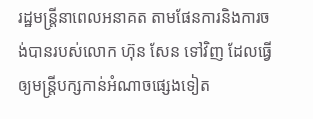រដ្ឋមន្ត្រីនាពេលអនាគត តាមផែនការនិងការចង់បានរបស់លោក ហ៊ុន សែន ទៅវិញ ដែលធ្វើឲ្យមន្ត្រីបក្សកាន់អំណាចផ្សេងទៀត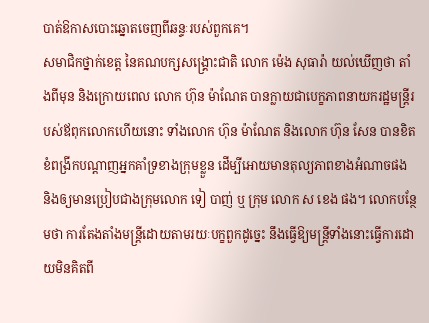បាត់ឱកាសបោះឆ្នោតចេញពីឆន្ទៈរបស់ពួកគេ។
សមាជិកថ្នាក់ខេត្ត នៃគណបក្សសង្គ្រោះជាតិ លោក ម៉េង សុធារ៉ា យល់ឃើញថា តាំងពីមុន និងក្រោយពេល លោក ហ៊ុន ម៉ាណែត បានក្លាយជាបេក្ខភាពនាយករដ្ឋមន្ត្រីរបស់ឪពុកលោកហើយនោះ ទាំងលោក ហ៊ុន ម៉ាណែត និងលោក ហ៊ុន សែន បានខិតខំពង្រីកបណ្ដាញអ្នកគាំទ្រខាងក្រុមខ្លួន ដើម្បីអោយមានតុល្យភាពខាងអំណាចផង និងឲ្យមានប្រៀបជាងក្រុមលោក ទៀ បាញ់ ឬ ក្រុម លោក ស ខេង ផង។ លោកបន្ថែមថា ការតែងតាំងមន្ត្រីដោយតាមរយៈបក្ខពួកដូច្នេះ នឹងធ្វើឱ្យមន្ត្រីទាំងនោះធ្វើការដោយមិនគិតពី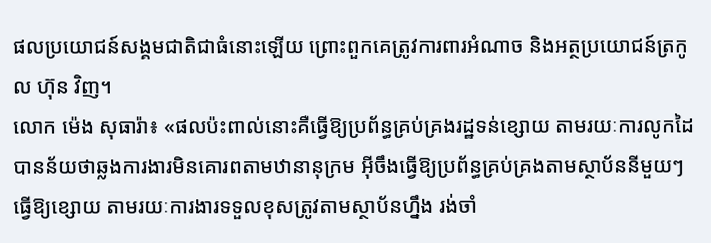ផលប្រយោជន៍សង្គមជាតិជាធំនោះឡើយ ព្រោះពួកគេត្រូវការពារអំណាច និងអត្ថប្រយោជន៍ត្រកូល ហ៊ុន វិញ។
លោក ម៉េង សុធារ៉ា៖ «ផលប៉ះពាល់នោះគឺធ្វើឱ្យប្រព័ន្ធគ្រប់គ្រងរដ្ឋទន់ខ្សោយ តាមរយៈការលូកដៃ បានន័យថាឆ្លងការងារមិនគោរពតាមឋានានុក្រម អ៊ីចឹងធ្វើឱ្យប្រព័ន្ធគ្រប់គ្រងតាមស្ថាប័ននីមួយៗធ្វើឱ្យខ្សោយ តាមរយៈការងារទទួលខុសត្រូវតាមស្ថាប័នហ្នឹង រង់ចាំ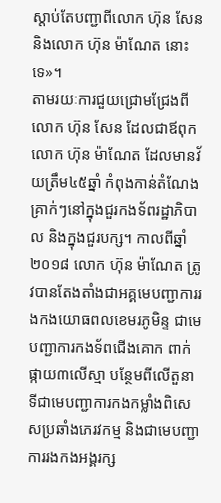ស្ដាប់តែបញ្ជាពីលោក ហ៊ុន សែន និងលោក ហ៊ុន ម៉ាណែត នោះទេ»។
តាមរយៈការជួយជ្រោមជ្រែងពីលោក ហ៊ុន សែន ដែលជាឪពុក លោក ហ៊ុន ម៉ាណែត ដែលមានវ័យត្រឹម៤៥ឆ្នាំ កំពុងកាន់តំណែងគ្រាក់ៗនៅក្នុងជួរកងទ័ពរដ្ឋាភិបាល និងក្នុងជួរបក្ស។ កាលពីឆ្នាំ២០១៨ លោក ហ៊ុន ម៉ាណែត ត្រូវបានតែងតាំងជាអគ្គមេបញ្ជាការរងកងយោធពលខេមរភូមិន្ទ ជាមេបញ្ជាការកងទ័ពជើងគោក ពាក់ផ្កាយ៣លើស្មា បន្ថែមពីលើតួនាទីជាមេបញ្ជាការកងកម្លាំងពិសេសប្រឆាំងភេរវកម្ម និងជាមេបញ្ជាការរងកងអង្គរក្ស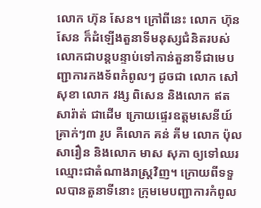លោក ហ៊ុន សែន។ ក្រៅពីនេះ លោក ហ៊ុន សែន ក៏ដំឡើងតួនាទីមនុស្សជំនិតរបស់លោកជាបន្តបន្ទាប់ទៅកាន់តួនាទីជាមេបញ្ជាការកងទ័ពកំពូលៗ ដូចជា លោក សៅ សុខា លោក វង្ស ពិសេន និងលោក ឥត សារ៉ាត់ ជាដើម ក្រោយផ្ទេរឧត្តមសេនីយ៍គ្រាក់ៗ៣ រូប គឺលោក គន់ គីម លោក ប៉ុល សារឿន និងលោក មាស សុភា ឲ្យទៅឈរឈ្មោះជាតំណាងរាស្ត្រវិញ។ ក្រោយពីទទួលបានតួនាទីនោះ ក្រុមមេបញ្ជាការកំពូល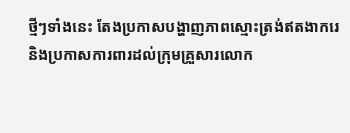ថ្មីៗទាំងនេះ តែងប្រកាសបង្ហាញភាពស្មោះត្រង់ឥតងាករេ និងប្រកាសការពារដល់ក្រុមគ្រួសារលោក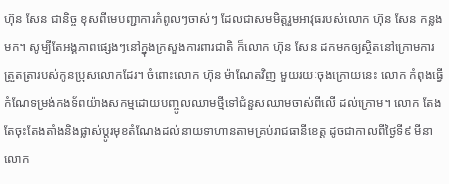ហ៊ុន សែន ជានិច្ច ខុសពីមេបញ្ជាការកំពូលៗចាស់ៗ ដែលជាសមមិត្តរួមអាវុធរបស់លោក ហ៊ុន សែន កន្លងមក។ សូម្បីតែអង្គភាពផ្សេងៗនៅក្នុងក្រសួងការពារជាតិ ក៏លោក ហ៊ុន សែន ដកមកឲ្យស្ថិតនៅក្រោមការត្រួតត្រារបស់កូនប្រុសលោកដែរ។ ចំពោះលោក ហ៊ុន ម៉ាណែតវិញ មួយរយៈចុងក្រោយនេះ លោក កំពុងធ្វើកំណែទម្រង់កងទ័ពយ៉ាងសកម្មដោយបញ្ចូលឈាមថ្មីទៅជំនួសឈាមចាស់ពីលើ ដល់ក្រោម។ លោក តែងតែចុះតែងតាំងនិងផ្លាស់ប្តូរមុខតំណែងដល់នាយទាហានតាមគ្រប់រាជធានីខេត្ត ដូចជាកាលពីថ្ងៃទី៩ មីនា លោក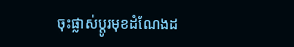ចុះផ្លាស់ប្ដូរមុខដំណែងដ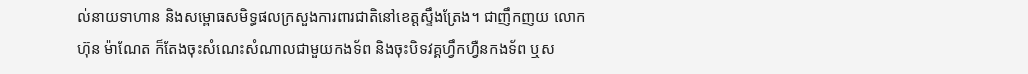ល់នាយទាហាន និងសម្ពោធសមិទ្ធផលក្រសួងការពារជាតិនៅខេត្តស្ទឹងត្រែង។ ជាញឹកញយ លោក ហ៊ុន ម៉ាណែត ក៏តែងចុះសំណេះសំណាលជាមួយកងទ័ព និងចុះបិទវគ្គហ្វឹកហ្វឺនកងទ័ព ឬស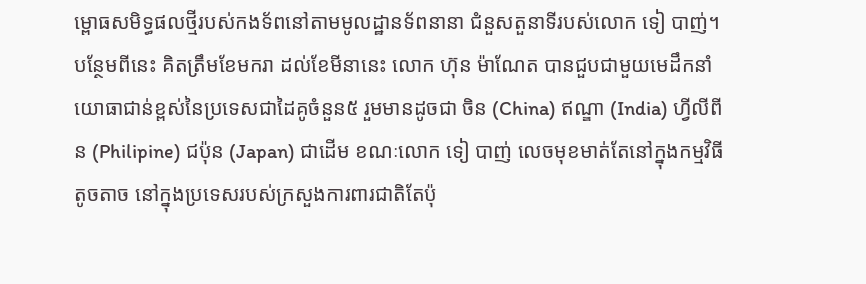ម្ពោធសមិទ្ធផលថ្មីរបស់កងទ័ពនៅតាមមូលដ្ឋានទ័ពនានា ជំនួសតួនាទីរបស់លោក ទៀ បាញ់។ បន្ថែមពីនេះ គិតត្រឹមខែមករា ដល់ខែមីនានេះ លោក ហ៊ុន ម៉ាណែត បានជួបជាមួយមេដឹកនាំយោធាជាន់ខ្ពស់នៃប្រទេសជាដៃគូចំនួន៥ រួមមានដូចជា ចិន (China) ឥណ្ឌា (India) ហ្វីលីពីន (Philipine) ជប៉ុន (Japan) ជាដើម ខណៈលោក ទៀ បាញ់ លេចមុខមាត់តែនៅក្នុងកម្មវិធីតូចតាច នៅក្នុងប្រទេសរបស់ក្រសួងការពារជាតិតែប៉ុ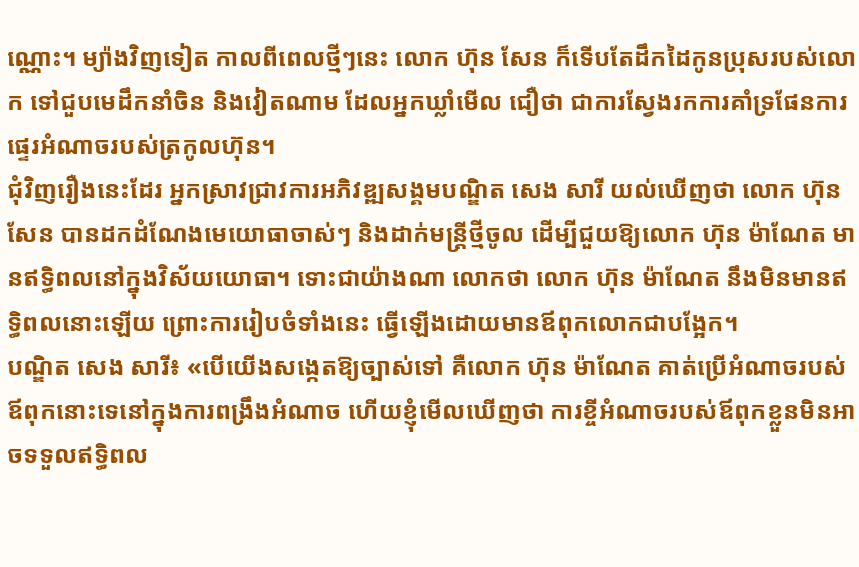ណ្ណោះ។ ម្យ៉ាងវិញទៀត កាលពីពេលថ្មីៗនេះ លោក ហ៊ុន សែន ក៏ទើបតែដឹកដៃកូនប្រុសរបស់លោក ទៅជួបមេដឹកនាំចិន និងវៀតណាម ដែលអ្នកឃ្លាំមើល ជឿថា ជាការស្វែងរកការគាំទ្រផែនការផ្ទេរអំណាចរបស់ត្រកូលហ៊ុន។
ជុំវិញរឿងនេះដែរ អ្នកស្រាវជ្រាវការអភិវឌ្ឍសង្គមបណ្ឌិត សេង សារី យល់ឃើញថា លោក ហ៊ុន សែន បានដកដំណែងមេយោធាចាស់ៗ និងដាក់មន្ត្រីថ្មីចូល ដើម្បីជួយឱ្យលោក ហ៊ុន ម៉ាណែត មានឥទ្ធិពលនៅក្នុងវិស័យយោធា។ ទោះជាយ៉ាងណា លោកថា លោក ហ៊ុន ម៉ាណែត នឹងមិនមានឥទ្ធិពលនោះឡើយ ព្រោះការរៀបចំទាំងនេះ ធ្វើឡើងដោយមានឪពុកលោកជាបង្អែក។
បណ្ឌិត សេង សារី៖ «បើយើងសង្កេតឱ្យច្បាស់ទៅ គឺលោក ហ៊ុន ម៉ាណែត គាត់ប្រើអំណាចរបស់ឪពុកនោះទេនៅក្នុងការពង្រឹងអំណាច ហើយខ្ញុំមើលឃើញថា ការខ្ចីអំណាចរបស់ឪពុកខ្លួនមិនអាចទទួលឥទ្ធិពល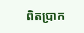ពិតប្រាក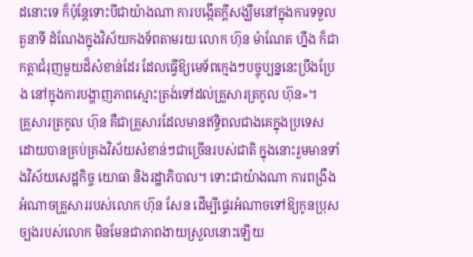ដនោះទេ ក៏ប៉ុន្តែទោះបីជាយ៉ាងណា ការបង្កើតក្ដីសង្ឃឹមនៅក្នុងការទទួលតួនាទី ដំណែងក្នុងវិស័យកងទ័ពតាមរយៈលោក ហ៊ុន ម៉ាណែត ហ្នឹង ក៏ជាកត្តាជំរុញមួយដ៏សំខាន់ដែរ ដែលធ្វើឱ្យមេទ័ពក្មេងៗបច្ចុប្បន្ននេះប្រឹងប្រែង នៅក្នុងការបង្ហាញភាពស្មោះត្រង់ទៅដល់គ្រួសារត្រកូល ហ៊ុន»។
គ្រួសារត្រកូល ហ៊ុន គឺជាគ្រួសារដែលមានឥទ្ធិពលជាងគេក្នុងប្រទេស ដោយបានគ្រប់គ្រងវិស័យសំខាន់ៗជាច្រើនរបស់ជាតិ ក្នុងនោះរួមមានទាំងវិស័យសេដ្ឋកិច្ច យោធា និងរដ្ឋាភិបាល។ ទោះជាយ៉ាងណា ការពង្រឹងអំណាចគ្រួសាររបស់លោក ហ៊ុន សែន ដើម្បីផ្ទេរអំណាចទៅឱ្យកូនប្រុសច្បងរបស់លោក មិនមែនជាភាពងាយស្រួលនោះឡើយ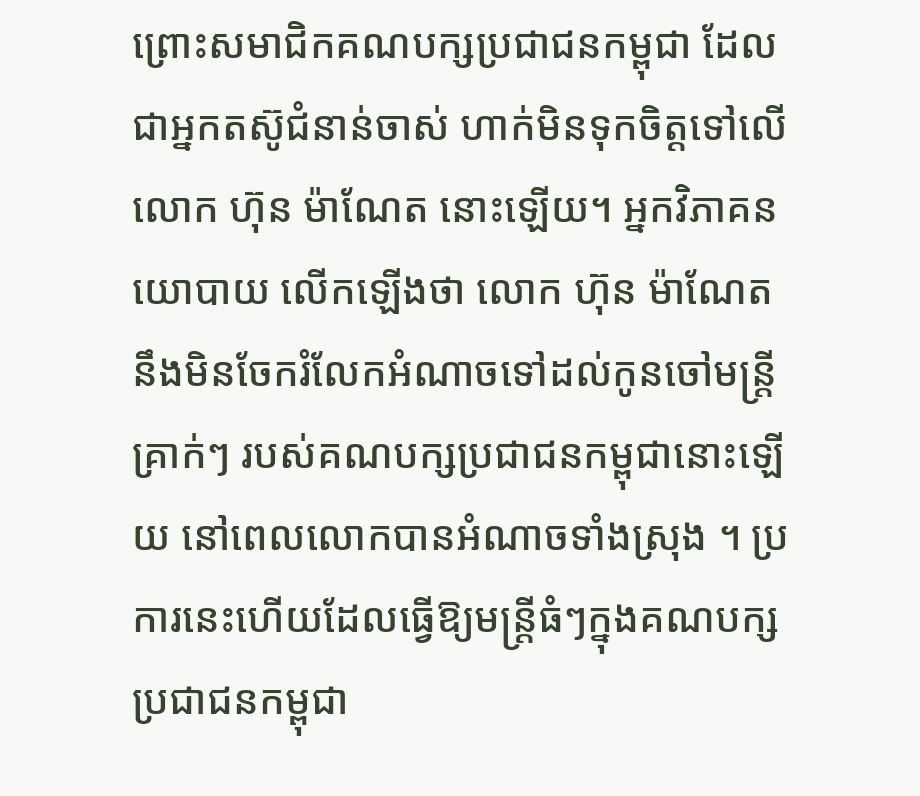ព្រោះសមាជិកគណបក្សប្រជាជនកម្ពុជា ដែលជាអ្នកតស៊ូជំនាន់ចាស់ ហាក់មិនទុកចិត្តទៅលើ លោក ហ៊ុន ម៉ាណែត នោះឡើយ។ អ្នកវិភាគនយោបាយ លើកឡើងថា លោក ហ៊ុន ម៉ាណែត នឹងមិនចែករំលែកអំណាចទៅដល់កូនចៅមន្ត្រីគ្រាក់ៗ របស់គណបក្សប្រជាជនកម្ពុជានោះឡើយ នៅពេលលោកបានអំណាចទាំងស្រុង ។ ប្រការនេះហើយដែលធ្វើឱ្យមន្ត្រីធំៗក្នុងគណបក្សប្រជាជនកម្ពុជា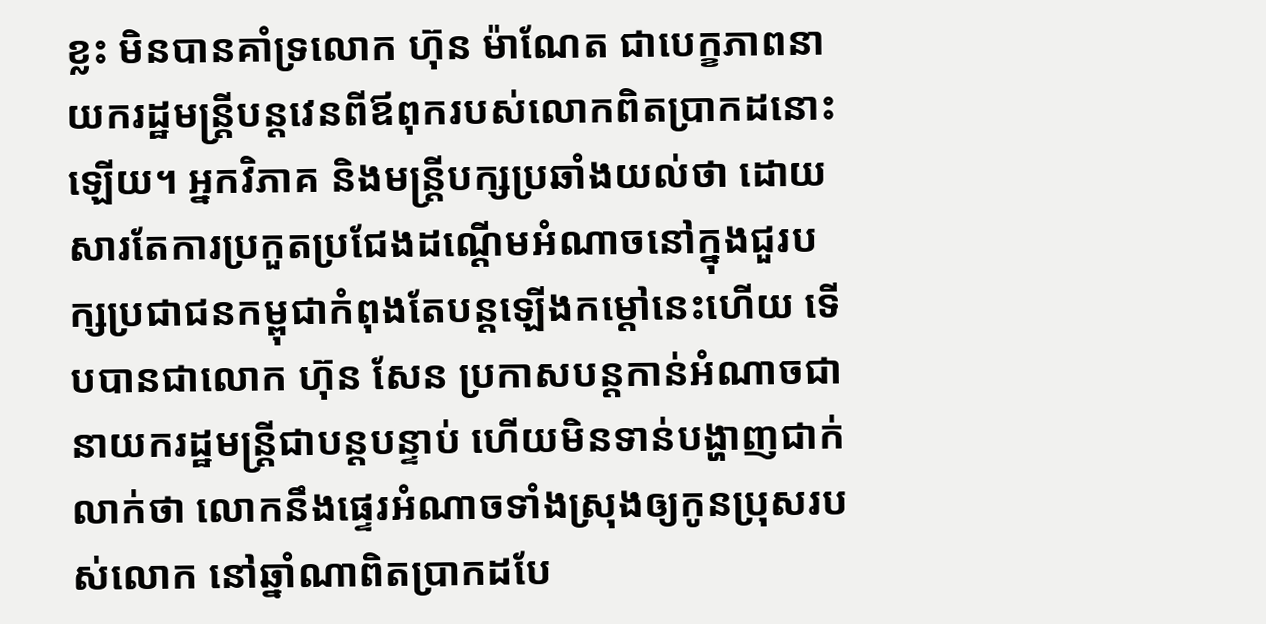ខ្លះ មិនបានគាំទ្រលោក ហ៊ុន ម៉ាណែត ជាបេក្ខភាពនាយករដ្ឋមន្ត្រីបន្តវេនពីឪពុករបស់លោកពិតប្រាកដនោះឡើយ។ អ្នកវិភាគ និងមន្ត្រីបក្សប្រឆាំងយល់ថា ដោយសារតែការប្រកួតប្រជែងដណ្ដើមអំណាចនៅក្នុងជួរបក្សប្រជាជនកម្ពុជាកំពុងតែបន្តឡើងកម្ដៅនេះហើយ ទើបបានជាលោក ហ៊ុន សែន ប្រកាសបន្តកាន់អំណាចជានាយករដ្ឋមន្ត្រីជាបន្តបន្ទាប់ ហើយមិនទាន់បង្ហាញជាក់លាក់ថា លោកនឹងផ្ទេរអំណាចទាំងស្រុងឲ្យកូនប្រុសរបស់លោក នៅឆ្នាំណាពិតប្រាកដបែ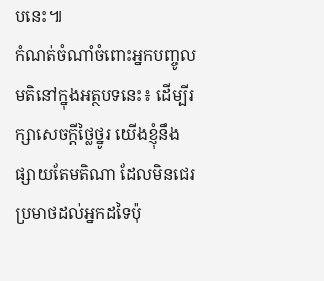បនេះ៕
កំណត់ចំណាំចំពោះអ្នកបញ្ចូលមតិនៅក្នុងអត្ថបទនេះ៖ ដើម្បីរក្សាសេចក្ដីថ្លៃថ្នូរ យើងខ្ញុំនឹងផ្សាយតែមតិណា ដែលមិនជេរប្រមាថដល់អ្នកដទៃប៉ុ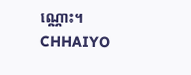ណ្ណោះ។
CHHAIYO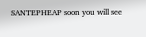SANTEPHEAP soon you will see